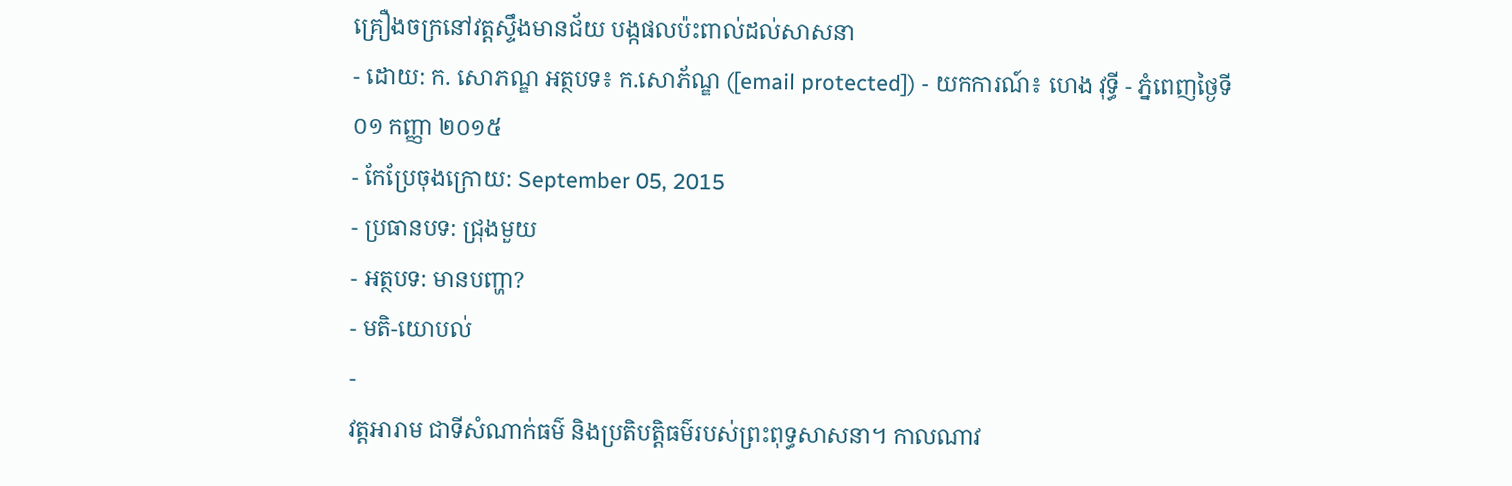គ្រឿងចក្រនៅវត្តស្ទឹងមានជ័យ បង្កផលប៉ះពាល់ដល់សាសនា
- ដោយ: ក. សោភណ្ឌ អត្ថបទ៖ ក.សោភ័ណ្ឌ ([email protected]) - យកការណ៍៖ ហេង វុទ្ធី - ភ្នំពេញថ្ងៃទី ០១ កញ្ញា ២០១៥
- កែប្រែចុងក្រោយ: September 05, 2015
- ប្រធានបទ: ជ្រុងមួយ
- អត្ថបទ: មានបញ្ហា?
- មតិ-យោបល់
-
វត្តអារាម ជាទីសំណាក់ធម៌ និងប្រតិបត្តិធម៌របស់ព្រះពុទ្ធសាសនា។ កាលណាវ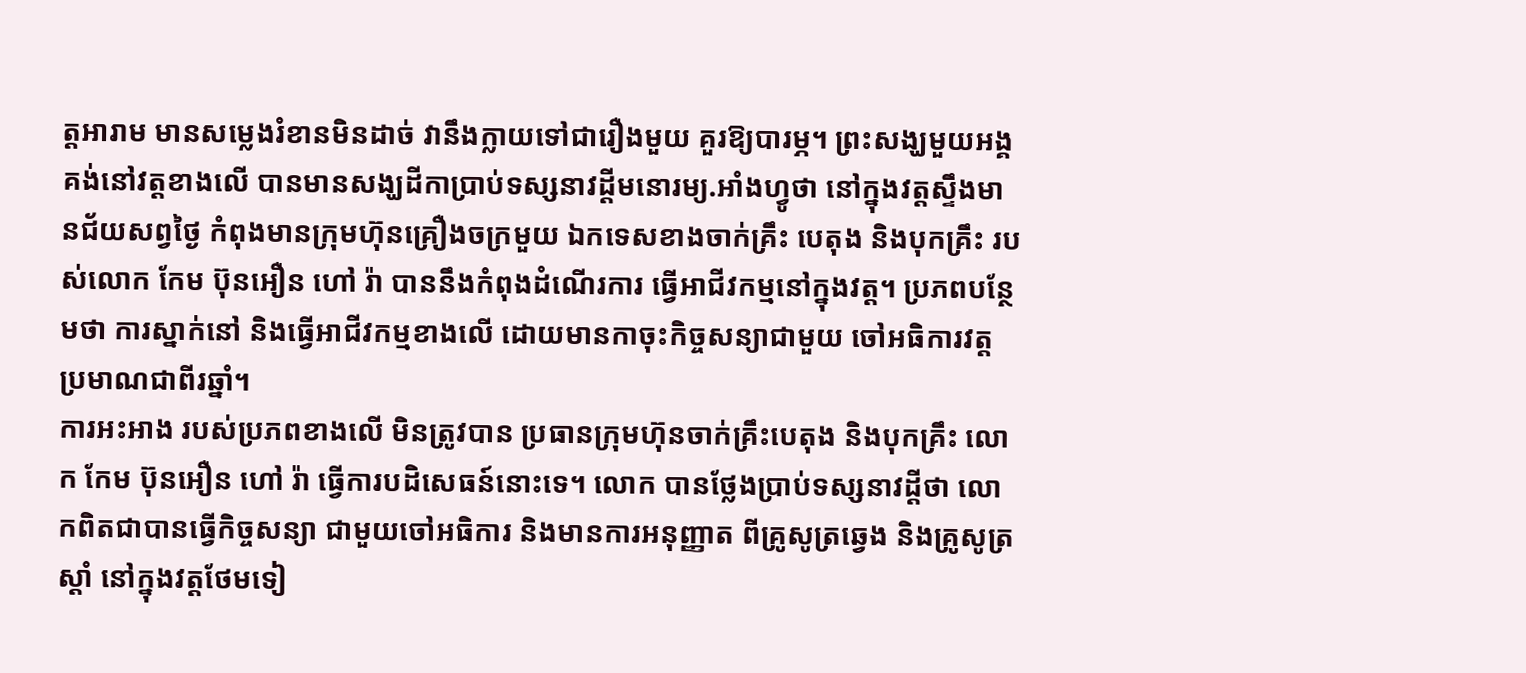ត្តអារាម មានសម្លេងរំខានមិនដាច់ វានឹងក្លាយទៅជារឿងមួយ គួរឱ្យបារម្ភ។ ព្រះសង្ឃមួយអង្គ គង់នៅវត្តខាងលើ បានមានសង្ឃដីកាប្រាប់ទស្សនាវដ្តីមនោរម្យ.អាំងហ្វូថា នៅក្នុងវត្តស្ទឹងមានជ័យសព្វថ្ងៃ កំពុងមានក្រុមហ៊ុនគ្រឿងចក្រមួយ ឯកទេសខាងចាក់គ្រឹះ បេតុង និងបុកគ្រឹះ របស់លោក កែម ប៊ុនអឿន ហៅ រ៉ា បាននឹងកំពុងដំណើរការ ធ្វើអាជីវកម្មនៅក្នុងវត្ត។ ប្រភពបន្ថែមថា ការស្នាក់នៅ និងធ្វើអាជីវកម្មខាងលើ ដោយមានកាចុះកិច្ចសន្យាជាមួយ ចៅអធិការវត្ត ប្រមាណជាពីរឆ្នាំ។
ការអះអាង របស់ប្រភពខាងលើ មិនត្រូវបាន ប្រធានក្រុមហ៊ុនចាក់គ្រឹះបេតុង និងបុកគ្រឹះ លោក កែម ប៊ុនអឿន ហៅ រ៉ា ធ្វើការបដិសេធន៍នោះទេ។ លោក បានថ្លែងប្រាប់ទស្សនាវដ្ដីថា លោកពិតជាបានធ្វើកិច្ចសន្យា ជាមួយចៅអធិការ និងមានការអនុញ្ញាត ពីគ្រូសូត្រឆ្វេង និងគ្រូសូត្រស្តាំ នៅក្នុងវត្តថែមទៀ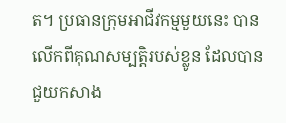ត។ ប្រធានក្រុមអាជីវកម្មមួយនេះ បានលើកពីគុណសម្បត្តិរបស់ខ្លូន ដែលបានជួយកសាង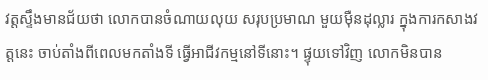វត្តស្ទឹងមានជ័យថា លោកបានចំណាយលុយ សរុបប្រមាណ មួយម៉ឺនដុល្លារ ក្នុងការកសាងវត្តនេះ ចាប់តាំងពីពេលមកតាំងទី ធ្វើអាជីវកម្មនៅទីនោះ។ ផ្ទុយទៅវិញ លោកមិនបាន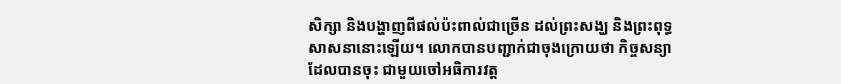សិក្សា និងបង្ហាញពីផល់ប៉ះពាល់ជាច្រើន ដល់ព្រះសង្ឃ និងព្រះពុទ្ធសាសនានោះឡើយ។ លោកបានបញ្ជាក់ជាចុងក្រោយថា កិច្ចសន្យាដែលបានចុះ ជាមួយចៅអធិការវត្ត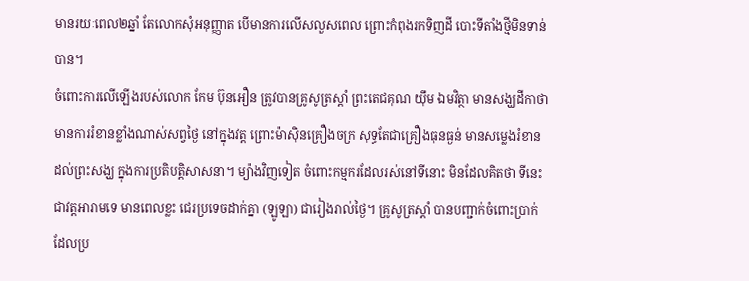មានរយៈពេល២ឆ្នាំ តែលោកសុំអនុញ្ញាត បើមានការលើសលួសពេល ព្រោះកំពុងរកទិញដី បោះទីតាំងថ្មីមិនទាន់បាន។
ចំពោះការលើឡើងរបស់លោក កែម ប៊ុនអឿន ត្រូវបានគ្រូសូត្រស្តាំ ព្រះតេជគុណ យ៉ឹម ឯមវិត្ថា មានសង្ឃដីកាថា មានការរំខានខ្លាំងណាស់សព្វថ្ងៃ នៅក្នុងវត្ត ព្រោះម៉ាស៊ិនគ្រឿងចក្រ សុទ្ធតែជាគ្រឿងធុនធ្ងន់ មានសម្លេងរំខាន ដល់ព្រះសង្ឃ ក្នុងការប្រតិបត្តិសាសនា។ ម្យ៉ាងវិញទៀត ចំពោះកម្មករដែលរស់នៅទីនោះ មិនដែលគិតថា ទីនេះជាវត្តអារាមទេ មានពេលខ្លះ ជេរប្រទេចដាក់គ្នា (ឡូឡា) ជារៀងរាល់ថ្ងៃ។ គ្រូសូត្រស្តាំ បានបញ្ជាក់ចំពោះប្រាក់ ដែលប្រ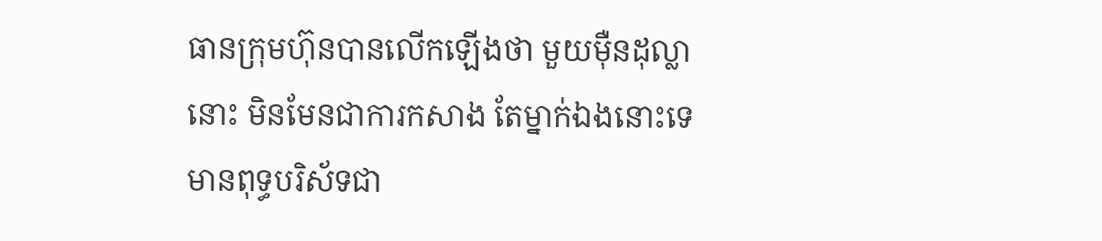ធានក្រុមហ៊ុនបានលើកឡើងថា មួយម៉ឺនដុល្លានោះ មិនមែនជាការកសាង តែម្នាក់ឯងនោះទេ មានពុទ្ធបរិស័ទជា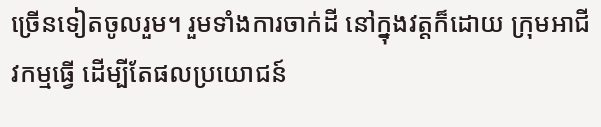ច្រើនទៀតចូលរួម។ រួមទាំងការចាក់ដី នៅក្នុងវត្តក៏ដោយ ក្រុមអាជីវកម្មធ្វើ ដើម្បីតែផលប្រយោជន៍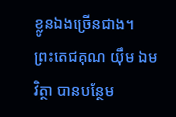ខ្លូនឯងច្រើនជាង។
ព្រះតេជគុណ យ៉ឹម ឯមវិត្ថា បានបន្ថែម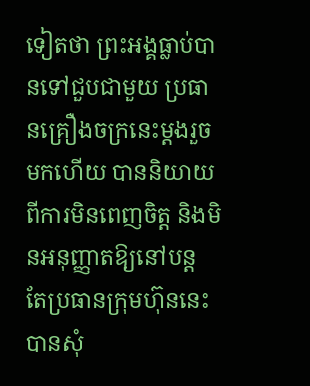ទៀតថា ព្រះអង្គធ្លាប់បានទៅជួបជាមួយ ប្រធានគ្រឿងចក្រនេះម្តងរួចមកហើយ បាននិយាយពីការមិនពេញចិត្ត និងមិនអនុញ្ញាតឱ្យនៅបន្ត តែប្រធានក្រុមហ៊ុននេះបានសុំ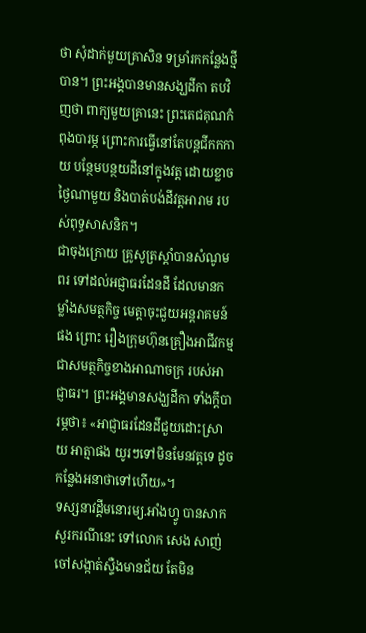ថា សុំដាក់មួយគ្រាសិន ទម្រាំរកកន្លែងថ្មីបាន។ ព្រះអង្គបានមានសង្ឃដីកា តបវិញថា ពាក្យមួយគ្រានេះ ព្រះតេជគុណកំពុងបារម្ភ ព្រោះការធ្វើនៅតែបន្តជីកកកាយ បន្ថែមបន្ថយដីនៅក្នុងវត្ត ដោយខ្លាចថ្ងៃណាមួយ និងបាត់បង់ដីវត្តអារាម របស់ពុទ្ធសាសនិក។
ជាចុងក្រោយ គ្រូសូត្រស្តាំបានសំណូមពរ ទៅដល់អជ្ញាធរដែនដី ដែលមានកម្លាំងសមត្ថកិច្ច មេត្តាចុះជួយអន្តរាគមន៍ផង ព្រោះ រឿងក្រុមហ៊ុនគ្រឿងអាជីវកម្ម ជាសមត្ថកិច្ចខាងអាណាចក្រ របស់អាជ្ញាធរ។ ព្រះអង្គមានសង្ឃដីកា ទាំងក្តីបារម្ភថា៖ «អាជ្ញាធរដែនដីជួយដោះស្រាយ អាត្មាផង យូរៗទៅមិនមែនវត្តទេ ដូចកន្លែងអនាថាទៅហើយ»។
ទស្សនាវដ្ដីមនោរម្យ.អាំងហ្វូ បានសាកសួរករណីនេះ ទៅលោក សេង សាញ់ ចៅសង្កាត់ស្ទឺងមានជ័យ តែមិន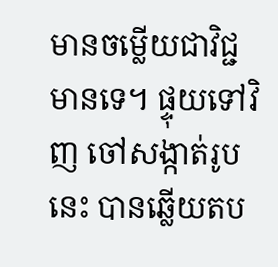មានចម្លើយជាវិជ្ជមានទេ។ ផ្ទុយទៅវិញ ចៅសង្កាត់រូបនេះ បានឆ្លើយតប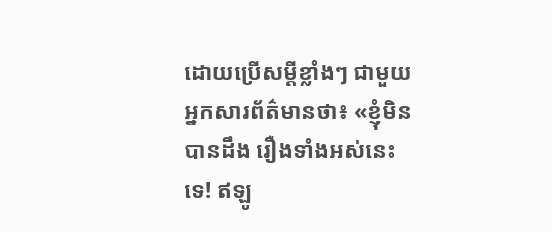ដោយប្រើសម្ដីខ្លាំងៗ ជាមួយអ្នកសារព័ត៌មានថា៖ «ខ្ញុំមិនបានដឹង រឿងទាំងអស់នេះទេ! ឥឡូ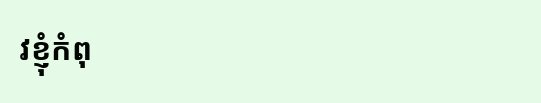វខ្ញុំកំពុ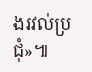ងរវល់ប្រជុំ»៕